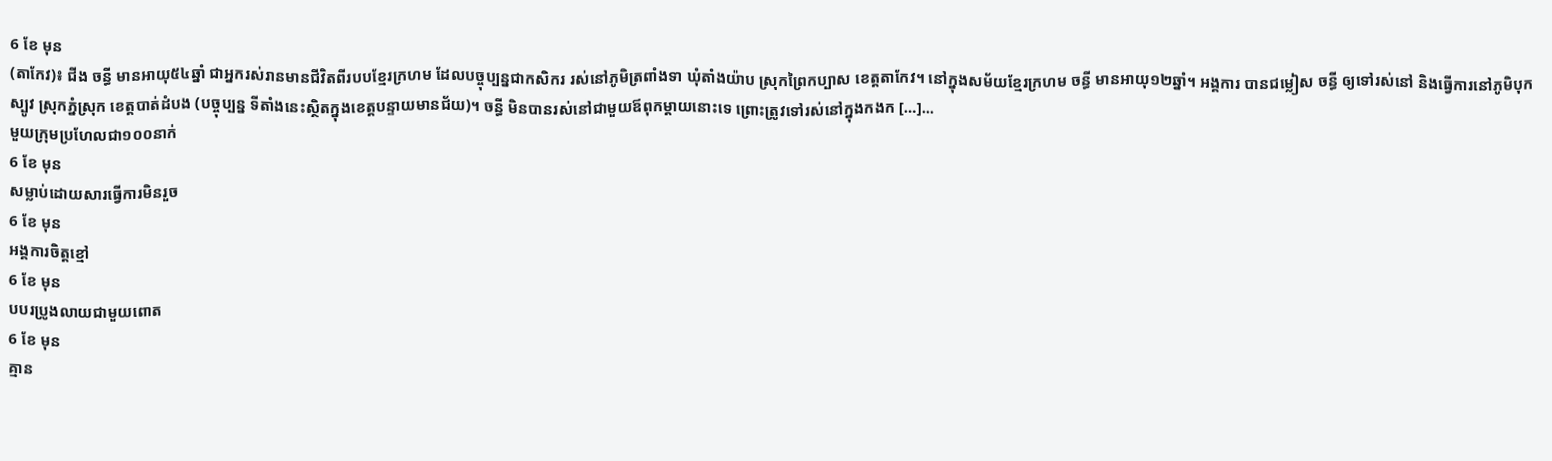6 ខែ មុន
(តាកែវ)៖ ជីង ចន្ធី មានអាយុ៥៤ឆ្នាំ ជាអ្នករស់រានមានជីវិតពីរបបខ្មែរក្រហម ដែលបច្ចុប្បន្នជាកសិករ រស់នៅភូមិត្រពាំងទា ឃុំតាំងយ៉ាប ស្រុកព្រៃកប្បាស ខេត្តតាកែវ។ នៅក្នុងសម័យខ្មែរក្រហម ចន្ធី មានអាយុ១២ឆ្នាំ។ អង្គការ បានជម្លៀស ចន្ធី ឲ្យទៅរស់នៅ និងធ្វើការនៅភូមិបុកស្បូវ ស្រុកភ្នំស្រុក ខេត្តបាត់ដំបង (បច្ចុប្បន្ន ទីតាំងនេះស្ថិតក្នុងខេត្តបន្ទាយមានជ័យ)។ ចន្ធី មិនបានរស់នៅជាមួយឪពុកម្ដាយនោះទេ ព្រោះត្រូវទៅរស់នៅក្នុងកងក […]...
មួយក្រុមប្រហែលជា១០០នាក់
6 ខែ មុន
សម្លាប់ដោយសារធ្វើការមិនរួច
6 ខែ មុន
អង្គការចិត្តខ្មៅ
6 ខែ មុន
បបរប្រូងលាយជាមួយពោត
6 ខែ មុន
គ្មាន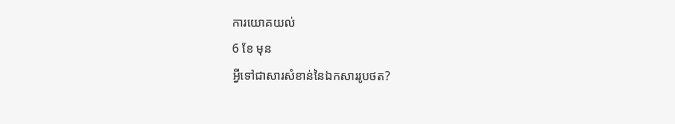ការយោគយល់
6 ខែ មុន
អ្វីទៅជាសារសំខាន់នៃឯកសាររូបថត?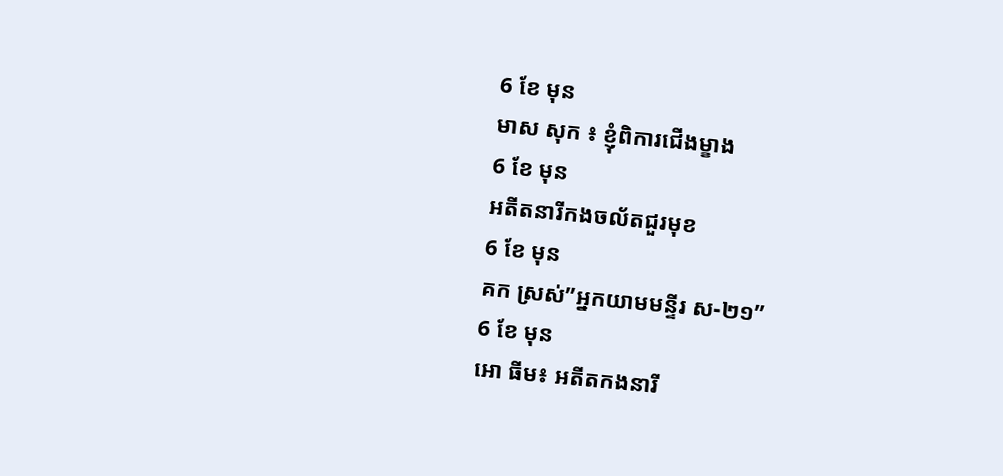6 ខែ មុន
មាស សុក ៖ ខ្ញុំពិការជើងម្ខាង
6 ខែ មុន
អតីតនារីកងចល័តជួរមុខ
6 ខែ មុន
គក ស្រស់”អ្នកយាមមន្ទីរ ស-២១”
6 ខែ មុន
អោ ធីម៖ អតីតកងនារី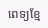ពេទ្យខ្មែ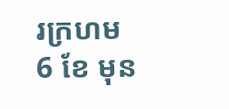រក្រហម
6 ខែ មុន